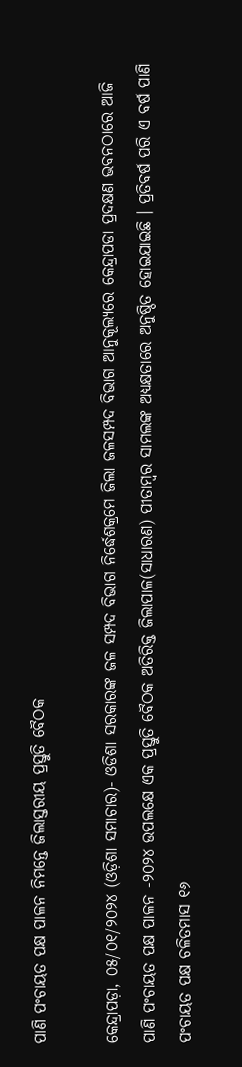ପାଣି ପଂଚାୟତ ପକ୍ଷ ପାଳନ ନିମନ୍ତେ ଜିଲାସ୍ତରୀୟ ପ୍ରସ୍ତୁତି ବୈଠକ

କେନ୍ଦ୍ରାପଡ଼ା, ୦୫/୦୧/୨୦୨୪ (ଓଡ଼ିଶା ସମାଚାର)- ଓଡିଶା ସରକାରଙ୍କ ଜଳ ସମ୍ପଦ ବିଭାଗ ନିର୍ଦ୍ଧେଶକ୍ରମେ ଜିଲା ଜଳସମ୍ପଦ ବିଭାଗ ଆନୁକୂଲ୍ୟରେ କେନ୍ଦ୍ରାପଡା ପ୍ରଦକ୍ଷଣ ଭବନଠାରେ ଆଜି ପାଣି ପଂଚାୟତ ପକ୍ଷ ପାଳନ -୨୦୨୪ ଉପଲକ୍ଷେ ଏକ ପ୍ରସ୍ତୁତି ବୈଠକ ଅତିରିକ୍ତ ଜିଲାପାଳ(ସାଧାରଣ) ପୀତାମ୍ବର ସାମଲଙ୍କ ଅଧ୍ୟକ୍ଷତାରେ ଅନୁଷ୍ଠିତ ହୋଇଯାଇଛି । ପ୍ରତିବର୍ଷ ପରି ଏ ବର୍ଷ ପାଣି ପଂଚାୟତ ପକ୍ଷ ଚଳିତମାସ ୧୬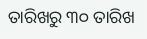ତାରିଖରୁ ୩୦ ତାରିଖ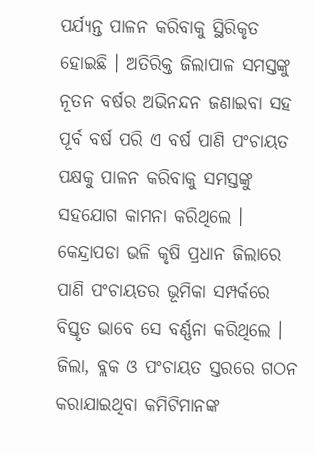ପର୍ଯ୍ୟନ୍ତ ପାଳନ କରିବାକୁ ସ୍ଥିରିକୃତ ହୋଇଛି । ଅତିରିକ୍ତ ଜିଲାପାଳ ସମସ୍ତଙ୍କୁ ନୂତନ ବର୍ଷର ଅଭିନନ୍ଦନ ଜଣାଇବା ସହ ପୂର୍ବ ବର୍ଷ ପରି ଏ ବର୍ଷ ପାଣି ପଂଚାୟତ ପକ୍ଷକୁ ପାଳନ କରିବାକୁ ସମସ୍ତଙ୍କୁ ସହଯୋଗ କାମନା କରିଥିଲେ । କେନ୍ଦ୍ରାପଡା ଭଳି କୃଷି ପ୍ରଧାନ ଜିଲାରେ ପାଣି ପଂଚାୟତର ଭୂମିକା ସମ୍ପର୍କରେ ବିସ୍ତୃତ ଭାବେ ସେ ବର୍ଣ୍ଣନା କରିଥିଲେ । ଜିଲା, ବ୍ଲକ ଓ ପଂଚାୟତ ସ୍ତରରେ ଗଠନ କରାଯାଇଥିବା କମିଟିମାନଙ୍କ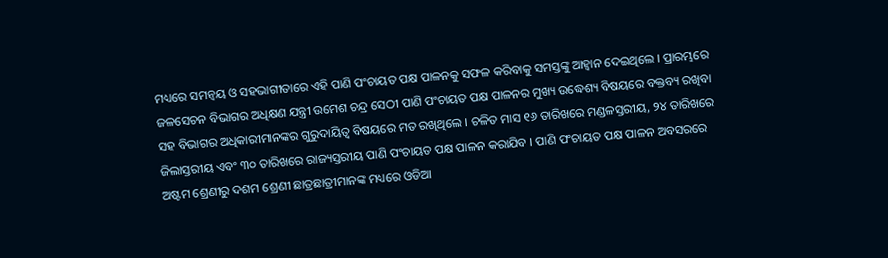ମଧ୍ୟରେ ସମନ୍ୱୟ ଓ ସହଭାଗୀତାରେ ଏହି ପାଣି ପଂଚାୟତ ପକ୍ଷ ପାଳନକୁ ସଫଳ କରିବାକୁ ସମସ୍ତଙ୍କୁ ଆହ୍ୱାନ ଦେଇଥିଲେ । ପ୍ରାରମ୍ଭରେ ଜଳସେଚନ ବିଭାଗର ଅଧିକ୍ଷଣ ଯନ୍ତ୍ରୀ ଉମେଶ ଚନ୍ଦ୍ର ସେଠୀ ପାଣି ପଂଚାୟତ ପକ୍ଷ ପାଳନର ମୁଖ୍ୟ ଉଦ୍ଧେଶ୍ୟ ବିଷୟରେ ବକ୍ତବ୍ୟ ରଖିବା ସହ ବିଭାଗର ଅଧିକାରୀମାନଙ୍କର ଗୁରୁଦାୟିତ୍ୱ ବିଷୟରେ ମତ ରଖିଥିଲେ । ଚଳିତ ମାସ ୧୬ ତାରିଖରେ ମଣ୍ଡଳସ୍ତରୀୟ, ୨୪ ତାରିଖରେ ଜିଲାସ୍ତରୀୟ ଏବଂ ୩୦ ତାରିଖରେ ରାଜ୍ୟସ୍ତରୀୟ ପାଣି ପଂଚାୟତ ପକ୍ଷ ପାଳନ କରାଯିବ । ପାଣି ପଂଚାୟତ ପକ୍ଷ ପାଳନ ଅବସରରେ ଅଷ୍ଟମ ଶ୍ରେଣୀରୁ ଦଶମ ଶ୍ରେଣୀ ଛାତ୍ରଛାତ୍ରୀମାନଙ୍କ ମଧ୍ୟରେ ଓଡିଆ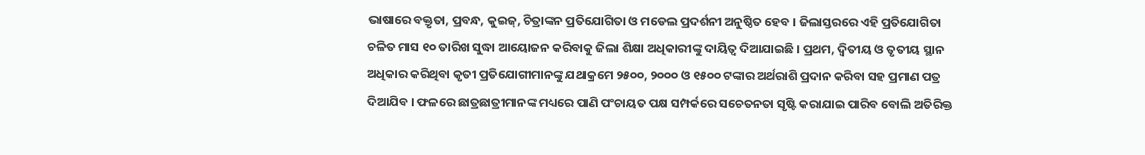ଭାଷାରେ ବକ୍ତୃତା, ପ୍ରବନ୍ଧ, କୁଇଜ୍, ଚିତ୍ରାଙ୍କନ ପ୍ରତିଯୋଗିତା ଓ ମଡେଲ ପ୍ରଦର୍ଶନୀ ଅନୁଷ୍ଠିତ ହେବ । ଜିଲାସ୍ତରରେ ଏହି ପ୍ରତିଯୋଗିତା ଚଳିତ ମାସ ୧୦ ତାରିଖ ସୁଦ୍ଧା ଆୟୋଜନ କରିବାକୁ ଜିଲା ଶିକ୍ଷା ଅଧିକାରୀଙ୍କୁ ଦାୟିତ୍ୱ ଦିଆଯାଇଛି । ପ୍ରଥମ, ଦ୍ୱିତୀୟ ଓ ତୃତୀୟ ସ୍ଥାନ ଅଧିକାର କରିଥିବା କୃତୀ ପ୍ରତିଯୋଗୀମାନଙ୍କୁ ଯଥାକ୍ରମେ ୨୫୦୦, ୨୦୦୦ ଓ ୧୫୦୦ ଟଙ୍କାର ଅର୍ଥରାଶି ପ୍ରଦାନ କରିବା ସହ ପ୍ରମାଣ ପତ୍ର ଦିଆଯିବ । ଫଳରେ ଛାତ୍ରଛାତ୍ରୀମାନଙ୍କ ମଧ୍ୟରେ ପାଣି ପଂଚାୟତ ପକ୍ଷ ସମ୍ପର୍କରେ ସଚେତନତା ସୃଷ୍ଟି କରାଯାଇ ପାରିବ ବୋଲି ଅତିରିକ୍ତ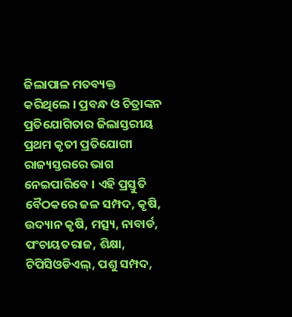ଜିଲାପାଳ ମତବ୍ୟକ୍ତ କରିଥିଲେ । ପ୍ରବନ୍ଧ ଓ ଚିତ୍ରାଙ୍କନ ପ୍ରତିଯୋଗିତାର ଜିଲାସ୍ତରୀୟ ପ୍ରଥମ କୃତୀ ପ୍ରତିଯୋଗୀ ରାଜ୍ୟସ୍ତରରେ ଭାଗ ନେଇପାରିବେ । ଏହି ପ୍ରସ୍ତୁତି ବୈଠକରେ ଜଳ ସମ୍ପଦ, କୃଷି, ଉଦ୍ୟାନ କୃଷି, ମତ୍ସ୍ୟ, ନାବାର୍ଡ, ପଂଚାୟତରାଜ, ଶିକ୍ଷା, ଟିପିସିଓଡିଏଲ୍, ପଶୁ ସମ୍ପଦ,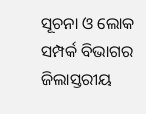ସୂଚନା ଓ ଲୋକ ସମ୍ପର୍କ ବିଭାଗର ଜିଲାସ୍ତରୀୟ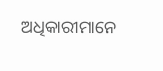ଅଧିକାରୀମାନେ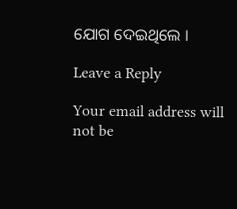ଯୋଗ ଦେଇଥିଲେ ।

Leave a Reply

Your email address will not be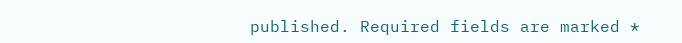published. Required fields are marked *